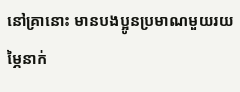នៅគ្រានោះ មានបងប្អូនប្រមាណមួយរយម្ភៃនាក់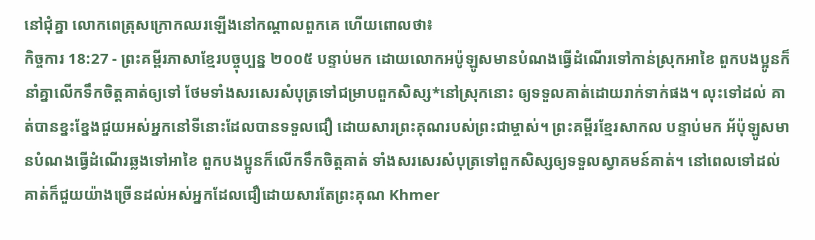នៅជុំគ្នា លោកពេត្រុសក្រោកឈរឡើងនៅកណ្ដាលពួកគេ ហើយពោលថា៖
កិច្ចការ 18:27 - ព្រះគម្ពីរភាសាខ្មែរបច្ចុប្បន្ន ២០០៥ បន្ទាប់មក ដោយលោកអប៉ូឡូសមានបំណងធ្វើដំណើរទៅកាន់ស្រុកអាខៃ ពួកបងប្អូនក៏នាំគ្នាលើកទឹកចិត្តគាត់ឲ្យទៅ ថែមទាំងសរសេរសំបុត្រទៅជម្រាបពួកសិស្ស*នៅស្រុកនោះ ឲ្យទទួលគាត់ដោយរាក់ទាក់ផង។ លុះទៅដល់ គាត់បានខ្នះខ្នែងជួយអស់អ្នកនៅទីនោះដែលបានទទួលជឿ ដោយសារព្រះគុណរបស់ព្រះជាម្ចាស់។ ព្រះគម្ពីរខ្មែរសាកល បន្ទាប់មក អ័ប៉ុឡូសមានបំណងធ្វើដំណើរឆ្លងទៅអាខៃ ពួកបងប្អូនក៏លើកទឹកចិត្តគាត់ ទាំងសរសេរសំបុត្រទៅពួកសិស្សឲ្យទទួលស្វាគមន៍គាត់។ នៅពេលទៅដល់ គាត់ក៏ជួយយ៉ាងច្រើនដល់អស់អ្នកដែលជឿដោយសារតែព្រះគុណ Khmer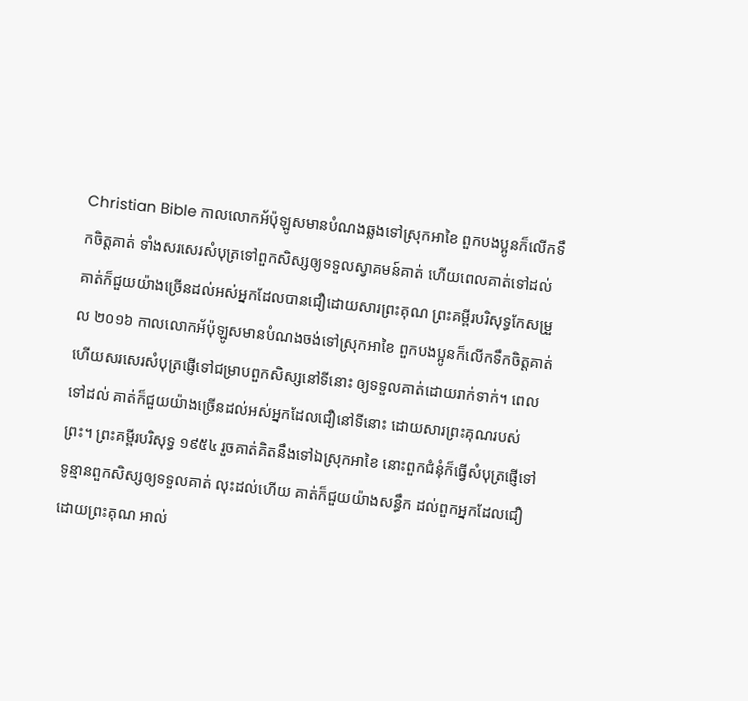Christian Bible កាលលោកអ័ប៉ុឡូសមានបំណងឆ្លងទៅស្រុកអាខៃ ពួកបងប្អូនក៏លើកទឹកចិត្ដគាត់ ទាំងសរសេរសំបុត្រទៅពួកសិស្សឲ្យទទួលស្វាគមន៍គាត់ ហើយពេលគាត់ទៅដល់ គាត់ក៏ជួយយ៉ាងច្រើនដល់អស់អ្នកដែលបានជឿដោយសារព្រះគុណ ព្រះគម្ពីរបរិសុទ្ធកែសម្រួល ២០១៦ កាលលោកអ័ប៉ុឡូសមានបំណងចង់ទៅស្រុកអាខៃ ពួកបងប្អូនក៏លើកទឹកចិត្តគាត់ ហើយសរសេរសំបុត្រផ្ញើទៅជម្រាបពួកសិស្សនៅទីនោះ ឲ្យទទួលគាត់ដោយរាក់ទាក់។ ពេលទៅដល់ គាត់ក៏ជួយយ៉ាងច្រើនដល់អស់អ្នកដែលជឿនៅទីនោះ ដោយសារព្រះគុណរបស់ព្រះ។ ព្រះគម្ពីរបរិសុទ្ធ ១៩៥៤ រួចគាត់គិតនឹងទៅឯស្រុកអាខៃ នោះពួកជំនុំក៏ធ្វើសំបុត្រផ្ញើទៅ ទូន្មានពួកសិស្សឲ្យទទួលគាត់ លុះដល់ហើយ គាត់ក៏ជួយយ៉ាងសន្ធឹក ដល់ពួកអ្នកដែលជឿដោយព្រះគុណ អាល់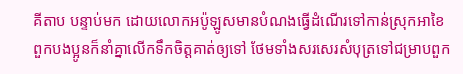គីតាប បន្ទាប់មក ដោយលោកអប៉ូឡូសមានបំណងធ្វើដំណើរទៅកាន់ស្រុកអាខៃ ពួកបងប្អូនក៏នាំគ្នាលើកទឹកចិត្ដគាត់ឲ្យទៅ ថែមទាំងសរសេរសំបុត្រទៅជម្រាបពួក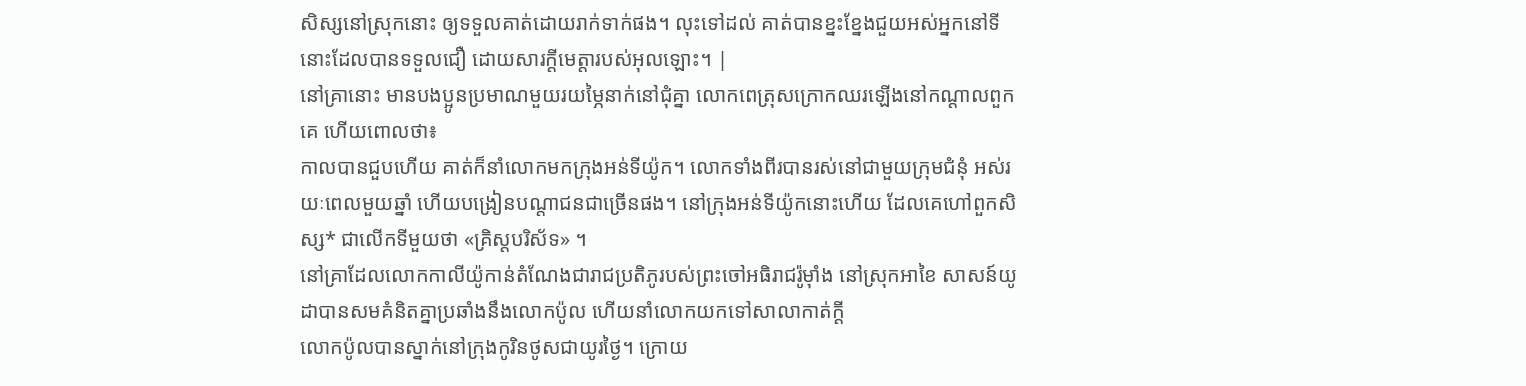សិស្សនៅស្រុកនោះ ឲ្យទទួលគាត់ដោយរាក់ទាក់ផង។ លុះទៅដល់ គាត់បានខ្នះខ្នែងជួយអស់អ្នកនៅទីនោះដែលបានទទួលជឿ ដោយសារក្តីមេត្តារបស់អុលឡោះ។ |
នៅគ្រានោះ មានបងប្អូនប្រមាណមួយរយម្ភៃនាក់នៅជុំគ្នា លោកពេត្រុសក្រោកឈរឡើងនៅកណ្ដាលពួកគេ ហើយពោលថា៖
កាលបានជួបហើយ គាត់ក៏នាំលោកមកក្រុងអន់ទីយ៉ូក។ លោកទាំងពីរបានរស់នៅជាមួយក្រុមជំនុំ អស់រយៈពេលមួយឆ្នាំ ហើយបង្រៀនបណ្ដាជនជាច្រើនផង។ នៅក្រុងអន់ទីយ៉ូកនោះហើយ ដែលគេហៅពួកសិស្ស* ជាលើកទីមួយថា «គ្រិស្តបរិស័ទ» ។
នៅគ្រាដែលលោកកាលីយ៉ូកាន់តំណែងជារាជប្រតិភូរបស់ព្រះចៅអធិរាជរ៉ូម៉ាំង នៅស្រុកអាខៃ សាសន៍យូដាបានសមគំនិតគ្នាប្រឆាំងនឹងលោកប៉ូល ហើយនាំលោកយកទៅសាលាកាត់ក្ដី
លោកប៉ូលបានស្នាក់នៅក្រុងកូរិនថូសជាយូរថ្ងៃ។ ក្រោយ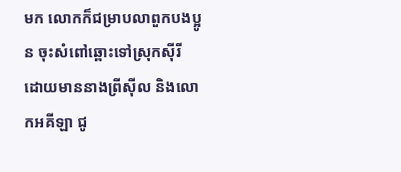មក លោកក៏ជម្រាបលាពួកបងប្អូន ចុះសំពៅឆ្ពោះទៅស្រុកស៊ីរី ដោយមាននាងព្រីស៊ីល និងលោកអគីឡា ជូ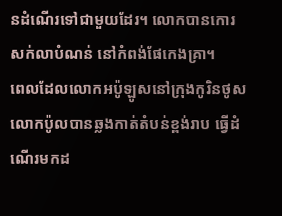នដំណើរទៅជាមួយដែរ។ លោកបានកោរសក់លាបំណន់ នៅកំពង់ផែកេងគ្រា។
ពេលដែលលោកអប៉ូឡូសនៅក្រុងកូរិនថូស លោកប៉ូលបានឆ្លងកាត់តំបន់ខ្ពង់រាប ធ្វើដំណើរមកដ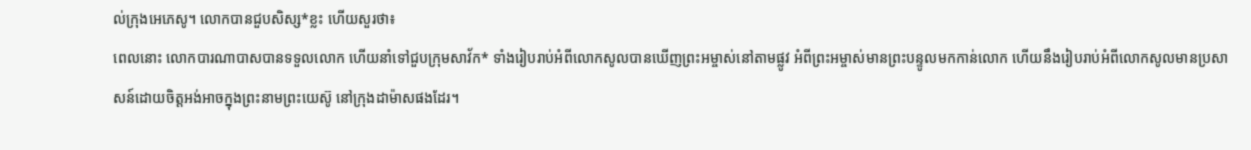ល់ក្រុងអេភេសូ។ លោកបានជួបសិស្ស*ខ្លះ ហើយសួរថា៖
ពេលនោះ លោកបារណាបាសបានទទួលលោក ហើយនាំទៅជួបក្រុមសាវ័ក* ទាំងរៀបរាប់អំពីលោកសូលបានឃើញព្រះអម្ចាស់នៅតាមផ្លូវ អំពីព្រះអម្ចាស់មានព្រះបន្ទូលមកកាន់លោក ហើយនឹងរៀបរាប់អំពីលោកសូលមានប្រសាសន៍ដោយចិត្តអង់អាចក្នុងព្រះនាមព្រះយេស៊ូ នៅក្រុងដាម៉ាសផងដែរ។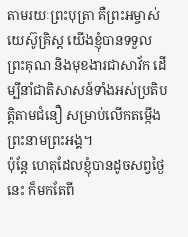តាមរយៈព្រះបុត្រា គឺព្រះអម្ចាស់យេស៊ូគ្រិស្ត យើងខ្ញុំបានទទួលព្រះគុណ និងមុខងារជាសាវ័ក ដើម្បីនាំជាតិសាសន៍ទាំងអស់ប្រតិបត្តិតាមជំនឿ សម្រាប់លើកតម្កើងព្រះនាមព្រះអង្គ។
ប៉ុន្តែ ហេតុដែលខ្ញុំបានដូចសព្វថ្ងៃនេះ ក៏មកតែពី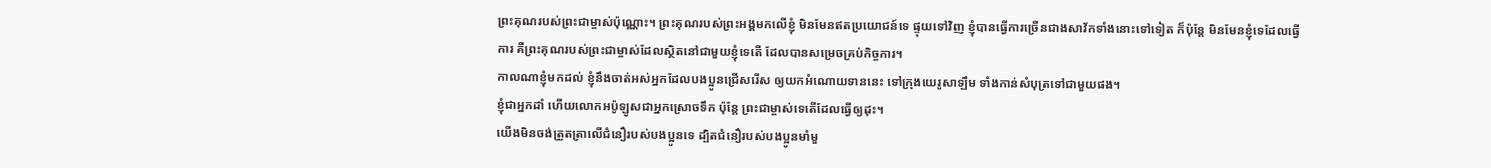ព្រះគុណរបស់ព្រះជាម្ចាស់ប៉ុណ្ណោះ។ ព្រះគុណរបស់ព្រះអង្គមកលើខ្ញុំ មិនមែនឥតប្រយោជន៍ទេ ផ្ទុយទៅវិញ ខ្ញុំបានធ្វើការច្រើនជាងសាវ័កទាំងនោះទៅទៀត ក៏ប៉ុន្តែ មិនមែនខ្ញុំទេដែលធ្វើការ គឺព្រះគុណរបស់ព្រះជាម្ចាស់ដែលស្ថិតនៅជាមួយខ្ញុំទេតើ ដែលបានសម្រេចគ្រប់កិច្ចការ។
កាលណាខ្ញុំមកដល់ ខ្ញុំនឹងចាត់អស់អ្នកដែលបងប្អូនជ្រើសរើស ឲ្យយកអំណោយទាននេះ ទៅក្រុងយេរូសាឡឹម ទាំងកាន់សំបុត្រទៅជាមួយផង។
ខ្ញុំជាអ្នកដាំ ហើយលោកអប៉ូឡូសជាអ្នកស្រោចទឹក ប៉ុន្តែ ព្រះជាម្ចាស់ទេតើដែលធ្វើឲ្យដុះ។
យើងមិនចង់ត្រួតត្រាលើជំនឿរបស់បងប្អូនទេ ដ្បិតជំនឿរបស់បងប្អូនមាំមួ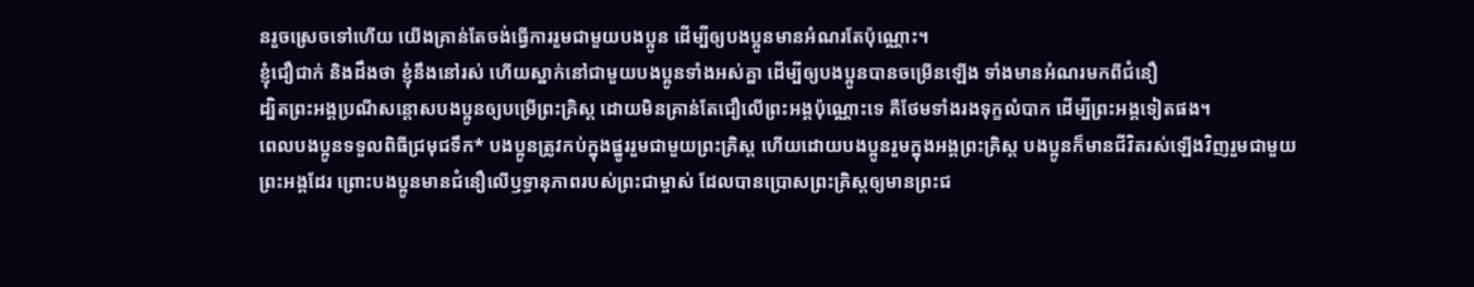នរួចស្រេចទៅហើយ យើងគ្រាន់តែចង់ធ្វើការរួមជាមួយបងប្អូន ដើម្បីឲ្យបងប្អូនមានអំណរតែប៉ុណ្ណោះ។
ខ្ញុំជឿជាក់ និងដឹងថា ខ្ញុំនឹងនៅរស់ ហើយស្នាក់នៅជាមួយបងប្អូនទាំងអស់គ្នា ដើម្បីឲ្យបងប្អូនបានចម្រើនឡើង ទាំងមានអំណរមកពីជំនឿ
ដ្បិតព្រះអង្គប្រណីសន្ដោសបងប្អូនឲ្យបម្រើព្រះគ្រិស្ត ដោយមិនគ្រាន់តែជឿលើព្រះអង្គប៉ុណ្ណោះទេ គឺថែមទាំងរងទុក្ខលំបាក ដើម្បីព្រះអង្គទៀតផង។
ពេលបងប្អូនទទួលពិធីជ្រមុជទឹក* បងប្អូនត្រូវកប់ក្នុងផ្នូររួមជាមួយព្រះគ្រិស្ត ហើយដោយបងប្អូនរួមក្នុងអង្គព្រះគ្រិស្ត បងប្អូនក៏មានជីវិតរស់ឡើងវិញរួមជាមួយព្រះអង្គដែរ ព្រោះបងប្អូនមានជំនឿលើឫទ្ធានុភាពរបស់ព្រះជាម្ចាស់ ដែលបានប្រោសព្រះគ្រិស្តឲ្យមានព្រះជ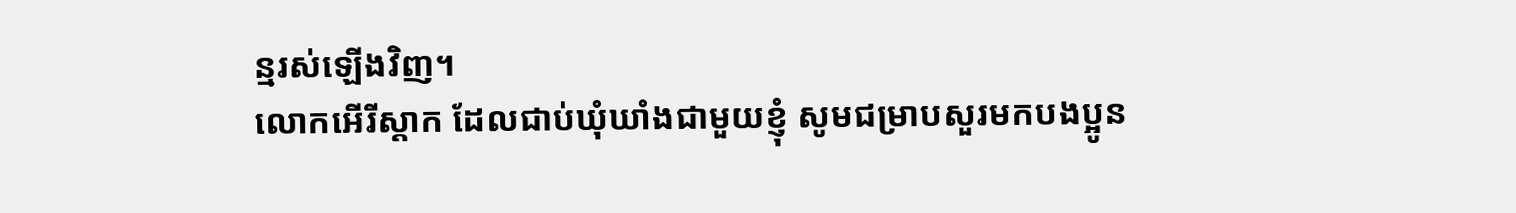ន្មរស់ឡើងវិញ។
លោកអើរីស្ដាក ដែលជាប់ឃុំឃាំងជាមួយខ្ញុំ សូមជម្រាបសួរមកបងប្អូន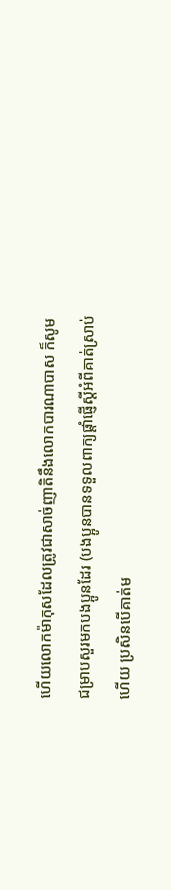ហើយលោកម៉ាកុសដែលត្រូវជាសាច់ញាតិនឹងលោកបារណាបាស ក៏សូមជម្រាបសួរមកបងប្អូនដែរ (បងប្អូនបានទទួលពាក្យផ្ដាំផ្ញើស្ដីអំពីគាត់ស្រាប់ហើយ ប្រសិនបើគាត់ម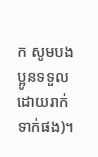ក សូមបងប្អូនទទួលដោយរាក់ទាក់ផង)។